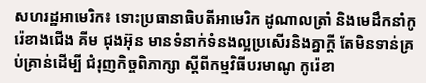សហរដ្ឋអាមេរិក៖ ទោះប្រធានាធិបតីអាមេរិក ដូណាលត្រាំ និងមេដឹកនាំកូរ៉េខាងជើង គីម ជុងអ៊ុន មានទំនាក់ទំនងល្អប្រសើរនិងគ្នាក្តី តែមិនទាន់គ្រប់គ្រាន់ដើម្បី ជំរុញកិច្ចពិភាក្សា ស្តីពីកម្មវិធីបរមាណូ កូរ៉េខា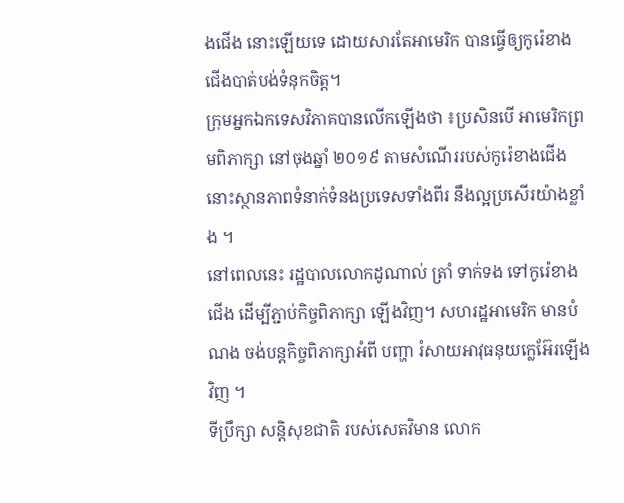ងជើង នោះឡើយទេ ដោយសារតែអាមេរិក បានធ្វើឲ្យកូរ៉េខាងជើងបាត់បង់ទំនុកចិត្ត។
ក្រុមអ្នកឯកទេសវិភាគបានលើកឡើងថា ៖ប្រសិនបើ អាមេរិកព្រមពិភាក្សា នៅចុងឆ្នាំ ២០១៩ តាមសំណើររបស់កូរ៉េខាងជើង នោះស្ថានភាពទំនាក់ទំនងប្រទេសទាំងពីរ នឹងល្អប្រសើរយ៉ាងខ្លាំង ។
នៅពេលនេះ រដ្ឋបាលលោកដូណាល់ ត្រាំ ទាក់ទង ទៅកូរ៉េខាងជើង ដើម្បីភ្ជាប់កិច្ចពិភាក្សា ឡើងវិញ។ សហរដ្ឋអាមេរិក មានបំណង ចង់បន្តកិច្ចពិភាក្សាអំពី បញ្ហា រំសាយអាវុធនុយក្លេអ៊ែរឡើងវិញ ។
ទីប្រឹក្សា សន្តិសុខជាតិ របស់សេតវិមាន លោក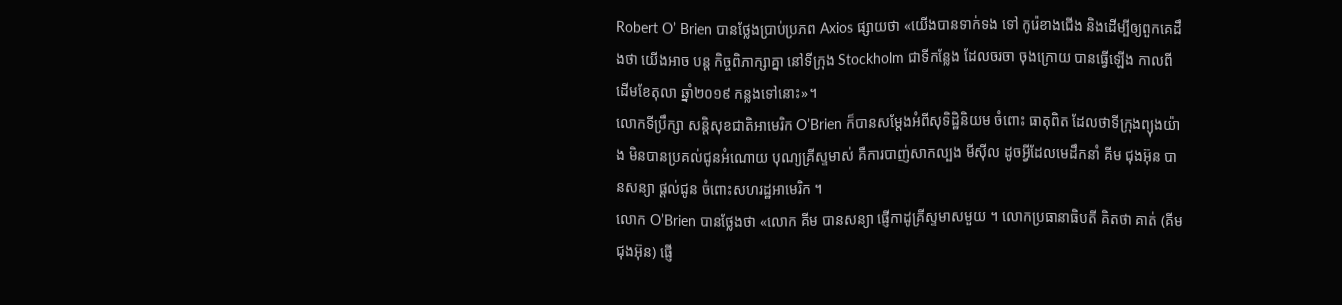Robert O’ Brien បានថ្លែងប្រាប់ប្រភព Axios ផ្សាយថា «យើងបានទាក់ទង ទៅ កូរ៉េខាងជើង និងដើម្បីឲ្យពួកគេដឹងថា យើងអាច បន្ត កិច្ចពិភាក្សាគ្នា នៅទីក្រុង Stockholm ជាទីកន្លែង ដែលចរចា ចុងក្រោយ បានធ្វើឡើង កាលពីដើមខែតុលា ឆ្នាំ២០១៩ កន្លងទៅនោះ»។
លោកទីប្រឹក្សា សន្តិសុខជាតិអាមេរិក O’Brien ក៏បានសម្តែងអំពីសុទិដ្ឋិនិយម ចំពោះ ធាតុពិត ដែលថាទីក្រុងព្យុងយ៉ាង មិនបានប្រគល់ជូនអំណោយ បុណ្យគ្រីស្ទមាស់ គឺការបាញ់សាកល្បង មីស៊ីល ដូចអ្វីដែលមេដឹកនាំ គីម ជុងអ៊ុន បានសន្យា ផ្តល់ជូន ចំពោះសហរដ្ឋអាមេរិក ។
លោក O’Brien បានថ្លែងថា «លោក គីម បានសន្យា ផ្ញើកាដូគ្រីស្ទមាសមួយ ។ លោកប្រធានាធិបតី គិតថា គាត់ (គីមជុងអ៊ុន) ផ្ញើ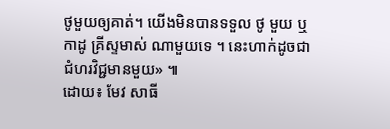ថូមួយឲ្យគាត់។ យើងមិនបានទទួល ថូ មួយ ឬកាដូ គ្រីស្ទមាស់ ណាមួយទេ ។ នេះហាក់ដូចជា ជំហរវិជ្ជមានមួយ» ៕
ដោយ៖ មែវ សាធី